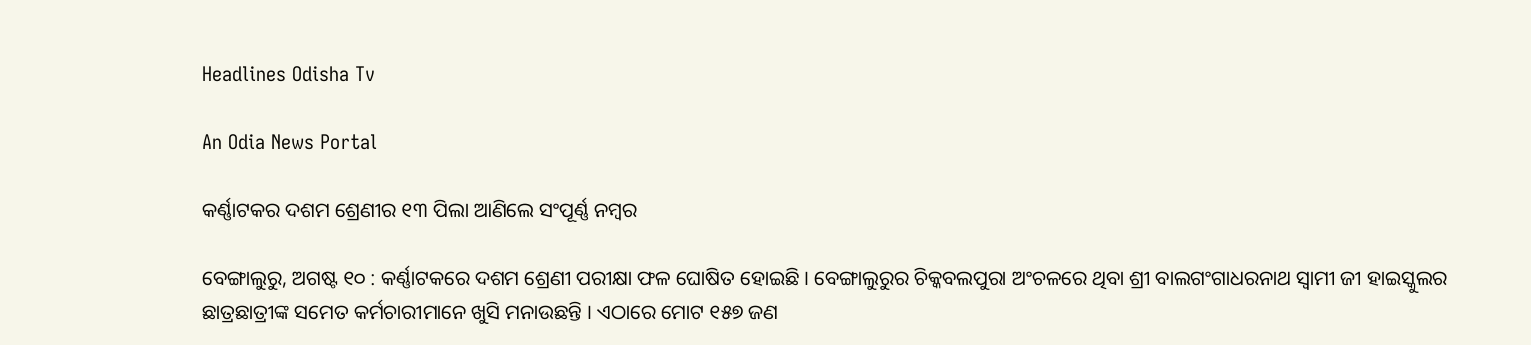Headlines Odisha Tv

An Odia News Portal

କର୍ଣ୍ଣାଟକର ଦଶମ ଶ୍ରେଣୀର ୧୩ ପିଲା ଆଣିଲେ ସଂପୂର୍ଣ୍ଣ ନମ୍ବର

ବେଙ୍ଗାଲୁରୁ, ଅଗଷ୍ଟ ୧୦ : କର୍ଣ୍ଣାଟକରେ ଦଶମ ଶ୍ରେଣୀ ପରୀକ୍ଷା ଫଳ ଘୋଷିତ ହୋଇଛି । ବେଙ୍ଗାଲୁରୁର ଚିକ୍କବଲପୁରା ଅଂଚଳରେ ଥିବା ଶ୍ରୀ ବାଲଗଂଗାଧରନାଥ ସ୍ୱାମୀ ଜୀ ହାଇସ୍କୁଲର ଛାତ୍ରଛାତ୍ରୀଙ୍କ ସମେତ କର୍ମଚାରୀମାନେ ଖୁସି ମନାଉଛନ୍ତି । ଏଠାରେ ମୋଟ ୧୫୭ ଜଣ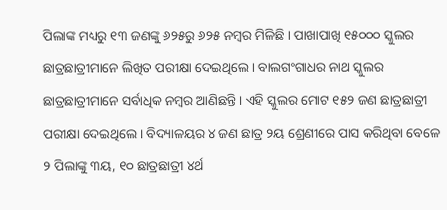ପିଲାଙ୍କ ମଧ୍ୟରୁ ୧୩ ଜଣଙ୍କୁ ୬୨୫ରୁ ୬୨୫ ନମ୍ବର ମିଳିଛି । ପାଖାପାଖି ୧୫୦୦୦ ସ୍କୁଲର ଛାତ୍ରଛାତ୍ରୀମାନେ ଲିଖିତ ପରୀକ୍ଷା ଦେଇଥିଲେ । ବାଲଗଂଗାଧର ନାଥ ସ୍କୁଲର ଛାତ୍ରଛାତ୍ରୀମାନେ ସର୍ବାଧିକ ନମ୍ବର ଆଣିଛନ୍ତି । ଏହି ସ୍କୁଲର ମୋଟ ୧୫୨ ଜଣ ଛାତ୍ରଛାତ୍ରୀ ପରୀକ୍ଷା ଦେଇଥିଲେ । ବିଦ୍ୟାଳୟର ୪ ଜଣ ଛାତ୍ର ୨ୟ ଶ୍ରେଣୀରେ ପାସ କରିଥିବା ବେଳେ ୨ ପିଲାଙ୍କୁ ୩ୟ, ୧୦ ଛାତ୍ରଛାତ୍ରୀ ୪ର୍ଥ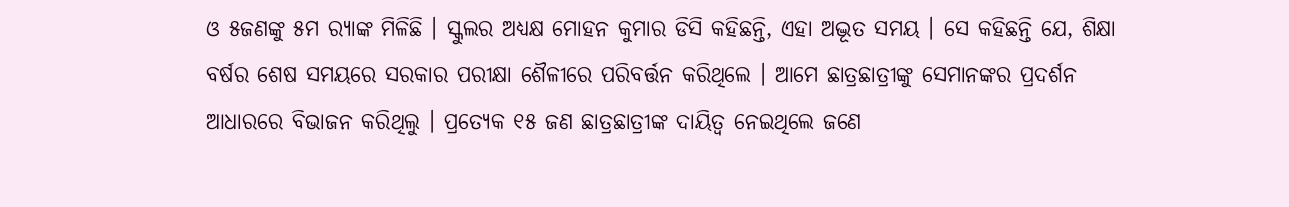ଓ ୫ଜଣଙ୍କୁ ୫ମ ର‌୍ୟାଙ୍କ ମିଳିଛି । ସ୍କୁଲର ଅଧ୍ୟକ୍ଷ ମୋହନ କୁମାର ଡିସି କହିଛନ୍ତି, ଏହା ଅଦ୍ଭୂତ ସମୟ । ସେ କହିଛନ୍ତି ଯେ, ଶିକ୍ଷା ବର୍ଷର ଶେଷ ସମୟରେ ସରକାର ପରୀକ୍ଷା ଶୈଳୀରେ ପରିବର୍ତ୍ତନ କରିଥିଲେ । ଆମେ ଛାତ୍ରଛାତ୍ରୀଙ୍କୁ ସେମାନଙ୍କର ପ୍ରଦର୍ଶନ ଆଧାରରେ ବିଭାଜନ କରିଥିଲୁ । ପ୍ରତ୍ୟେକ ୧୫ ଜଣ ଛାତ୍ରଛାତ୍ରୀଙ୍କ ଦାୟିତ୍ୱ ନେଇଥିଲେ ଜଣେ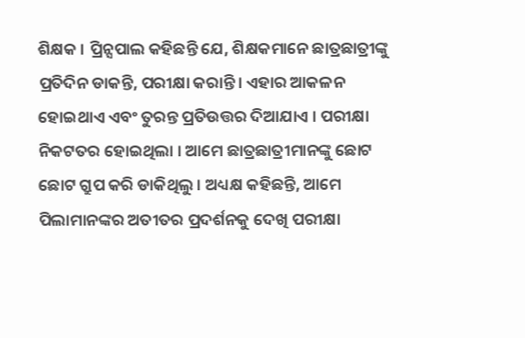ଶିକ୍ଷକ । ପ୍ରିନ୍ସପାଲ କହିଛନ୍ତି ଯେ, ଶିକ୍ଷକମାନେ ଛାତ୍ରଛାତ୍ରୀଙ୍କୁ ପ୍ରତିଦିନ ଡାକନ୍ତି, ପରୀକ୍ଷା କରାନ୍ତି । ଏହାର ଆକଳନ ହୋଇଥାଏ ଏବଂ ତୁରନ୍ତ ପ୍ରତିଉତ୍ତର ଦିଆଯାଏ । ପରୀକ୍ଷା ନିକଟତର ହୋଇଥିଲା । ଆମେ ଛାତ୍ରଛାତ୍ରୀମାନଙ୍କୁ ଛୋଟ ଛୋଟ ଗ୍ରୁପ କରି ଡାକିଥିଲୁ । ଅଧ୍ୟକ୍ଷ କହିଛନ୍ତି, ଆମେ ପିଲାମାନଙ୍କର ଅତୀତର ପ୍ରଦର୍ଶନକୁ ଦେଖି ପରୀକ୍ଷା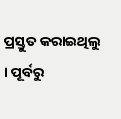ପ୍ରସ୍ତୁତ କରାଇଥିଲୁ । ପୂର୍ବରୁ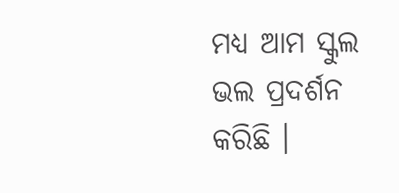ମଧ୍ୟ ଆମ ସ୍କୁଲ ଭଲ ପ୍ରଦର୍ଶନ କରିଛି ।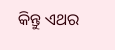କିନ୍ତୁ ଏଥର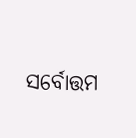ସର୍ବୋତ୍ତମ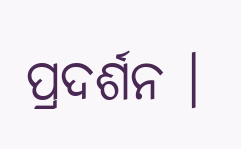ପ୍ରଦର୍ଶନ ।